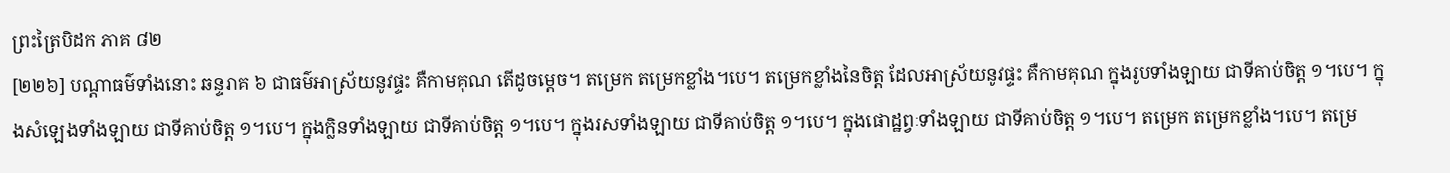ព្រះត្រៃបិដក ភាគ ៨២
[២២៦] បណ្ដាធម៌ទាំងនោះ ឆន្ទរាគ ៦ ជាធម៌អាស្រ័យនូវផ្ទះ គឺកាមគុណ តើដូចម្ដេច។ តម្រេក តម្រេកខ្លាំង។បេ។ តម្រេកខ្លាំងនៃចិត្ត ដែលអាស្រ័យនូវផ្ទះ គឺកាមគុណ ក្នុងរូបទាំងឡាយ ជាទីគាប់ចិត្ត ១។បេ។ ក្នុងសំឡេងទាំងឡាយ ជាទីគាប់ចិត្ត ១។បេ។ ក្នុងក្លិនទាំងឡាយ ជាទីគាប់ចិត្ត ១។បេ។ ក្នុងរសទាំងឡាយ ជាទីគាប់ចិត្ត ១។បេ។ ក្នុងផោដ្ឋព្វៈទាំងឡាយ ជាទីគាប់ចិត្ត ១។បេ។ តម្រេក តម្រេកខ្លាំង។បេ។ តម្រេ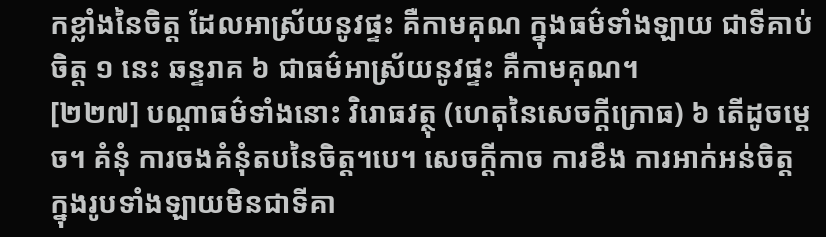កខ្លាំងនៃចិត្ត ដែលអាស្រ័យនូវផ្ទះ គឺកាមគុណ ក្នុងធម៌ទាំងឡាយ ជាទីគាប់ចិត្ត ១ នេះ ឆន្ទរាគ ៦ ជាធម៌អាស្រ័យនូវផ្ទះ គឺកាមគុណ។
[២២៧] បណ្ដាធម៌ទាំងនោះ វិរោធវត្ថុ (ហេតុនៃសេចក្ដីក្រោធ) ៦ តើដូចម្ដេច។ គំនុំ ការចងគំនុំតបនៃចិត្ដ។បេ។ សេចក្ដីកាច ការខឹង ការអាក់អន់ចិត្ត ក្នុងរូបទាំងឡាយមិនជាទីគា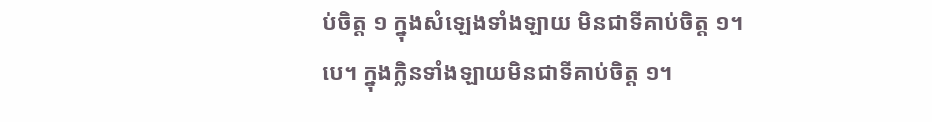ប់ចិត្ត ១ ក្នុងសំឡេងទាំងឡាយ មិនជាទីគាប់ចិត្ដ ១។បេ។ ក្នុងក្លិនទាំងឡាយមិនជាទីគាប់ចិត្ត ១។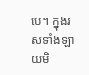បេ។ ក្នុងរសទាំងឡាយមិ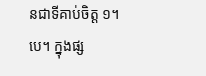នជាទីគាប់ចិត្ត ១។បេ។ ក្នុងផ្ស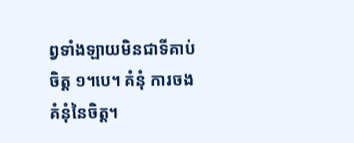ព្វទាំងឡាយមិនជាទីគាប់ចិត្ត ១។បេ។ គំនុំ ការចងគំនុំនៃចិត្ត។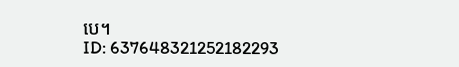បេ។
ID: 637648321252182293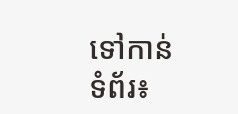ទៅកាន់ទំព័រ៖